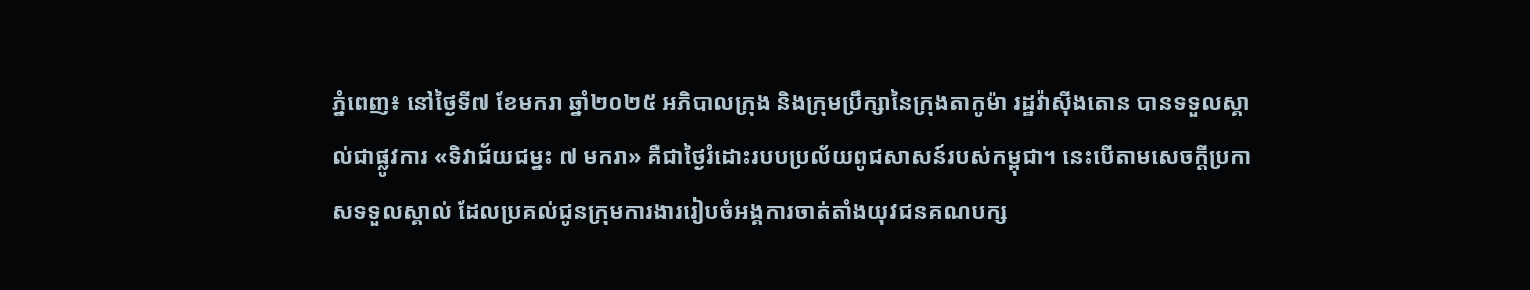ភ្នំពេញ៖ នៅថ្ងៃទី៧ ខែមករា ឆ្នាំ២០២៥ អភិបាលក្រុង និងក្រុមប្រឹក្សានៃក្រុងតាកូម៉ា រដ្ឋវ៉ាស៊ីងតោន បានទទួលស្គាល់ជាផ្លូវការ «ទិវាជ័យជម្នះ ៧ មករា» គឺជាថ្ងៃរំដោះរបបប្រល័យពូជសាសន៍របស់កម្ពុជា។ នេះបើតាមសេចក្ដីប្រកាសទទួលស្គាល់ ដែលប្រគល់ជូនក្រុមការងាររៀបចំអង្គការចាត់តាំងយុវជនគណបក្ស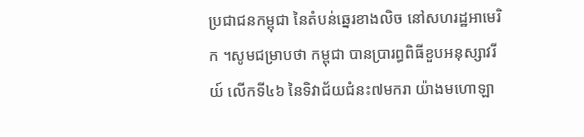ប្រជាជនកម្ពុជា នៃតំបន់ឆ្នេរខាងលិច នៅសហរដ្ឋអាមេរិក ។សូមជម្រាបថា កម្ពុជា បានប្រារព្ធពិធីខួបអនុស្សាវរីយ៍ លើកទី៤៦ នៃទិវាជ័យជំនះ៧មករា យ៉ាងមហោឡា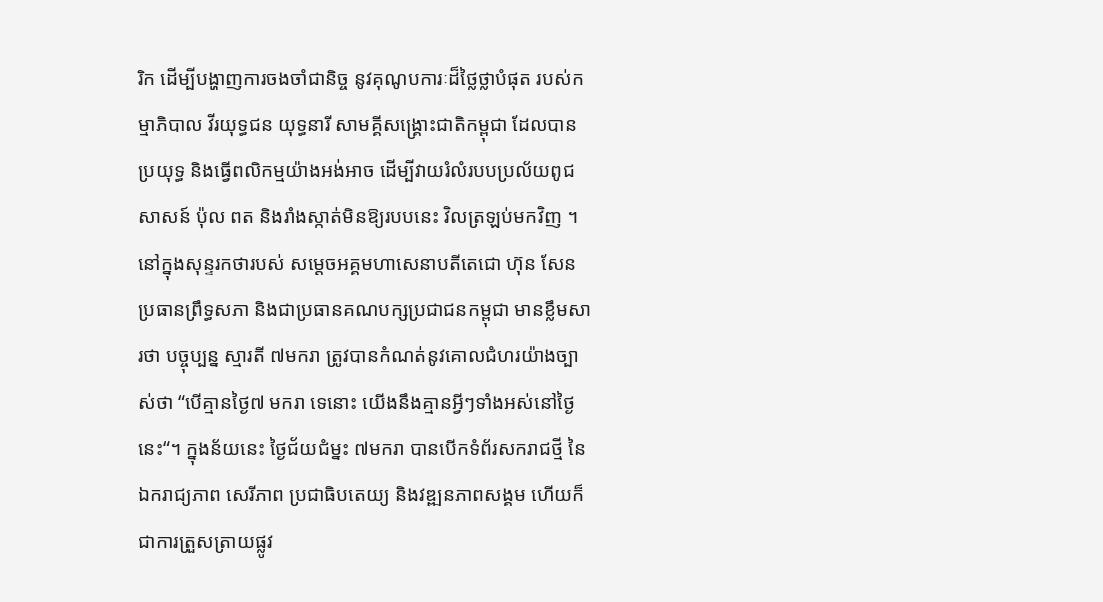រិក ដើម្បីបង្ហាញការចងចាំជានិច្ច នូវគុណូបការៈដ៏ថ្លៃថ្លាបំផុត របស់កម្មាភិបាល វីរយុទ្ធជន យុទ្ធនារី សាមគ្គីសង្គ្រោះជាតិកម្ពុជា ដែលបានប្រយុទ្ធ និងធ្វើពលិកម្មយ៉ាងអង់អាច ដើម្បីវាយរំលំរបបប្រល័យពូជសាសន៍ ប៉ុល ពត និងរាំងស្កាត់មិនឱ្យរបបនេះ វិលត្រឡប់មកវិញ ។នៅក្នុងសុន្ទរកថារបស់ សម្ដេចអគ្គមហាសេនាបតីតេជោ ហ៊ុន សែន ប្រធានព្រឹទ្ធសភា និងជាប្រធានគណបក្សប្រជាជនកម្ពុជា មានខ្លឹមសារថា បច្ចុប្បន្ន ស្មារតី ៧មករា ត្រូវបានកំណត់នូវគោលជំហរយ៉ាងច្បាស់ថា “បើគ្មានថ្ងៃ៧ មករា ទេនោះ យើងនឹងគ្មានអ្វីៗទាំងអស់នៅថ្ងៃនេះ“។ ក្នុងន័យនេះ ថ្ងៃជ័យជំម្នះ ៧មករា បានបើកទំព័រសករាជថ្មី នៃឯករាជ្យភាព សេរីភាព ប្រជាធិបតេយ្យ និងវឌ្ឍនភាពសង្គម ហើយក៏ជាការត្រួសត្រាយផ្លូវ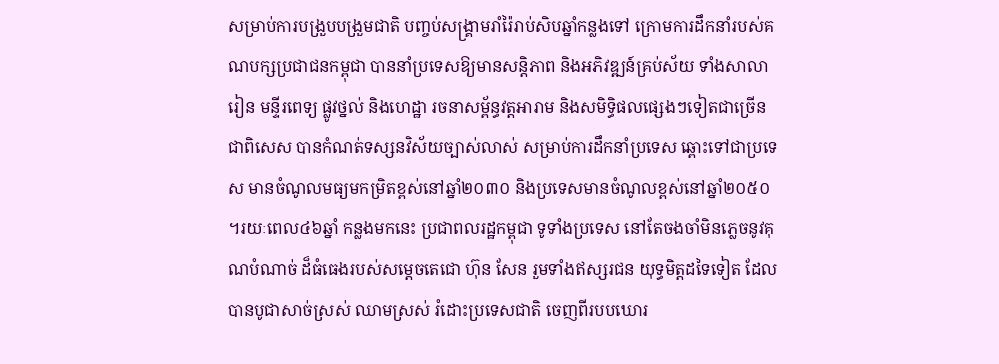សម្រាប់ការបង្រួបបង្រួមជាតិ បញ្ចប់សង្រ្គាមរាំរ៉ៃរាប់សិបឆ្នាំកន្លងទៅ ក្រោមការដឹកនាំរបស់គណបក្សប្រជាជនកម្ពុជា បាននាំប្រទេសឱ្យមានសន្តិភាព និងអភិវឌ្ឍន៍គ្រប់ស័យ ទាំងសាលារៀន មន្ទីរពេទ្យ ផ្លូវថ្នល់ និងហេដ្ឋា រចនាសម្ព័ន្ធវត្តអារាម និងសមិទ្ធិផលផ្សេងៗទៀតជាច្រើន ជាពិសេស បានកំណត់ទស្សនវិស័យច្បាស់លាស់ សម្រាប់ការដឹកនាំប្រទេស ឆ្ពោះទៅជាប្រទេស មានចំណូលមធ្យមកម្រិតខ្ពស់នៅឆ្នាំ២០៣០ និងប្រទេសមានចំណូលខ្ពស់នៅឆ្នាំ២០៥០ ។រយៈពេល៤៦ឆ្នាំ កន្លងមកនេះ ប្រជាពលរដ្ឋកម្ពុជា ទូទាំងប្រទេស នៅតែចងចាំមិនភ្លេចនូវគុណបំណាច់ ដ៏ធំធេងរបស់សម្តេចតេជោ ហ៊ុន សែន រួមទាំងឥស្សរជន យុទ្ធមិត្តដទៃទៀត ដែលបានបូជាសាច់ស្រស់ ឈាមស្រស់ រំដោះប្រទេសជាតិ ចេញពីរបបឃោរ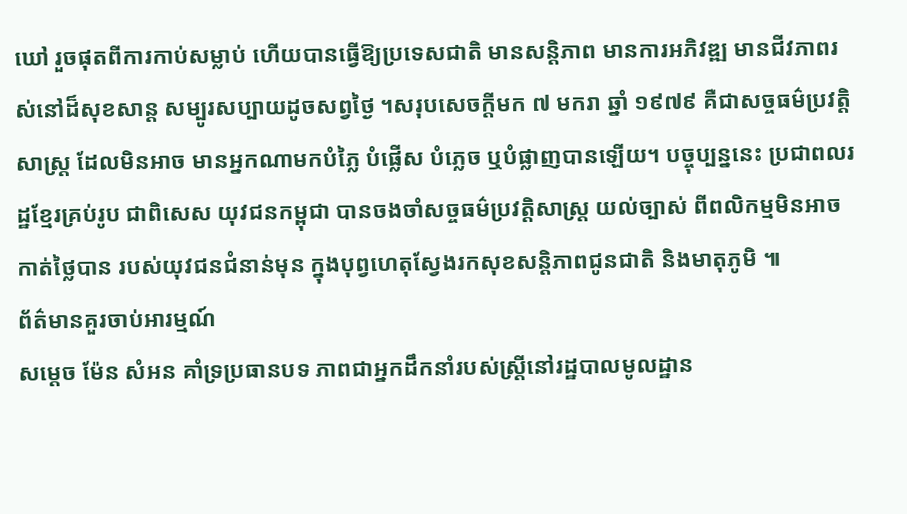ឃៅ រួចផុតពីការកាប់សម្លាប់ ហើយបានធ្វើឱ្យប្រទេសជាតិ មានសន្តិភាព មានការអភិវឌ្ឍ មានជីវភាពរស់នៅដ៏សុខសាន្ត សម្បូរសប្បាយដូចសព្វថ្ងៃ ។សរុបសេចក្តីមក ៧ មករា ឆ្នាំ ១៩៧៩ គឺជាសច្ចធម៌ប្រវត្តិសាស្រ្ត ដែលមិនអាច មានអ្នកណាមកបំភ្លៃ បំផ្លើស បំភ្លេច ឬបំផ្លាញបានឡើយ។ បច្ចុប្បន្ននេះ ប្រជាពលរដ្ឋខ្មែរគ្រប់រូប ជាពិសេស យុវជនកម្ពុជា បានចងចាំសច្ចធម៌ប្រវត្តិសាស្រ្ត យល់ច្បាស់ ពីពលិកម្មមិនអាចកាត់ថ្លៃបាន របស់យុវជនជំនាន់មុន ក្នុងបុព្វហេតុស្វែងរកសុខសន្តិភាពជូនជាតិ និងមាតុភូមិ ៕
ព័ត៌មានគួរចាប់អារម្មណ៍
សម្តេច ម៉ែន សំអន គាំទ្រប្រធានបទ ភាពជាអ្នកដឹកនាំរបស់ស្ត្រីនៅរដ្ឋបាលមូលដ្ឋាន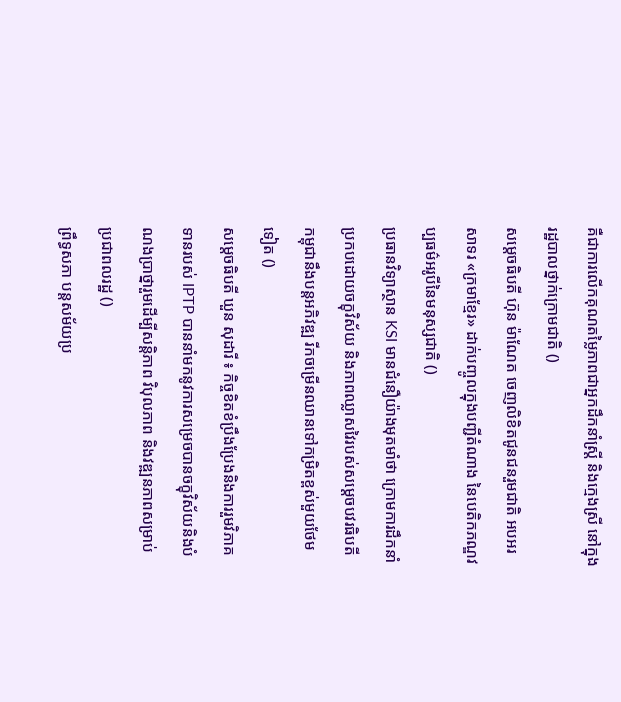គឺជាការលើកគុណតម្លៃភាពជាអ្នកដឹកនាំស្ត្រី និងក្មេងស្រី នៅក្នុងរដ្ឋបាលថ្នាក់ក្រោមជាតិ ()
សម្តេចធិបតី ហ៊ុន ម៉ាណែត ចេញលិខិតជូនជនរួមជាតិ អបអរសាទរ «ក្រមាខ្មែរ» ដាក់បញ្ចូលក្នុងបញ្ជីតំណាង នៃបេតិកភណ្ឌវប្បធម៌អរូបីនៃមនុស្សជាតិ ()
ប្រធានវិទ្យាស្ថាន KSI មានជំនឿយ៉ាងមុតមាំថា ក្រោមការដឹកនាំប្រកបដោយចក្ខុវិស័យ និងភាពឈ្លាសវៃរបស់សម្ដេចបវរធិបតី កម្ពុជានឹងបន្តអភិវឌ្ឍ រីកចម្រើនឈានទៅកម្រិតខ្ពស់មួយថែមទៀត ()
សម្តេចធិបតី ឃួន សុដារី ៖ កិច្ចខិតខំប្រឹងប្រែងនិងការរួមវិភាគទានរបស់ IPTP បាននាំមកនូវការសម្រេចបានចក្ខុវិស័យនិងបំណងប្រាថ្នារួមដើម្បីសន្តិភាព វិបុលភាព និងវឌ្ឍនភាពសម្រាប់ប្រជាពលរដ្ឋ ()
ព្រឹទ្ធសភា បន្តសម័យប្រ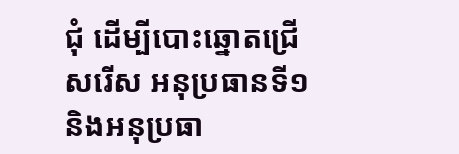ជុំ ដើម្បីបោះឆ្នោតជ្រើសរើស អនុប្រធានទី១ និងអនុប្រធា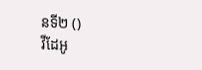នទី២ ()
វីដែអូ